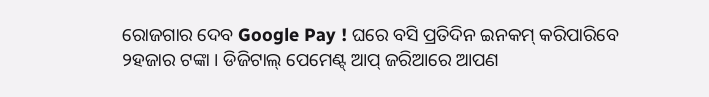ରୋଜଗାର ଦେବ Google Pay ! ଘରେ ବସି ପ୍ରତିଦିନ ଇନକମ୍ କରିପାରିବେ ୨ହଜାର ଟଙ୍କା । ଡିଜିଟାଲ୍ ପେମେଣ୍ଟ୍ ଆପ୍ ଜରିଆରେ ଆପଣ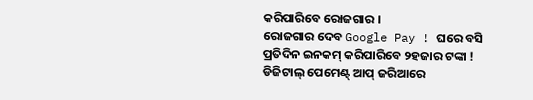କରିପାରିବେ ରୋଜଗାର ।
ରୋଜଗାର ଦେବ Google Pay ! ଘରେ ବସି ପ୍ରତିଦିନ ଇନକମ୍ କରିପାରିବେ ୨ହଜାର ଟଙ୍କା ! ଡିଜିଟାଲ୍ ପେମେଣ୍ଟ୍ ଆପ୍ ଜରିଆରେ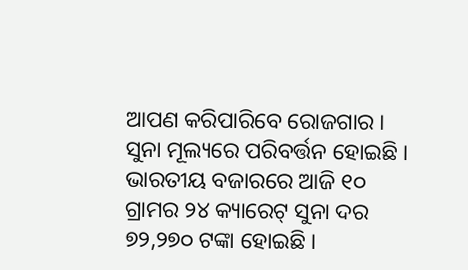ଆପଣ କରିପାରିବେ ରୋଜଗାର ।
ସୁନା ମୂଲ୍ୟରେ ପରିବର୍ତ୍ତନ ହୋଇଛି । ଭାରତୀୟ ବଜାରରେ ଆଜି ୧୦ ଗ୍ରାମର ୨୪ କ୍ୟାରେଟ୍ ସୁନା ଦର ୭୨,୨୭୦ ଟଙ୍କା ହୋଇଛି ।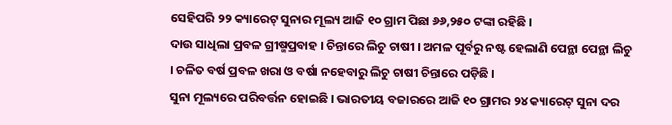ସେହିପରି ୨୨ କ୍ୟାରେଟ୍ ସୁନାର ମୂଲ୍ୟ ଆଜି ୧୦ ଗ୍ରାମ ପିଛା ୬୬,୨୫୦ ଟଙ୍କା ରହିଛି ।
ଦାଉ ସାଧିଲା ପ୍ରବଳ ଗ୍ରୀଷ୍ମପ୍ରବାହ । ଚିନ୍ତାରେ ଲିଚୁ ଚାଷୀ । ଅମଳ ପୂର୍ବରୁ ନଷ୍ଟ ହେଲାଣି ପେନ୍ଥା ପେନ୍ଥା ଲିଚୁ । ଚଳିତ ବର୍ଷ ପ୍ରବଳ ଖରା ଓ ବର୍ଷା ନହେବାରୁ ଲିଚୁ ଚାଷୀ ଚିନ୍ତାରେ ପଡ଼ିଛି ।
ସୁନା ମୂଲ୍ୟରେ ପରିବର୍ତ୍ତନ ହୋଇଛି । ଭାରତୀୟ ବଜାରରେ ଆଜି ୧୦ ଗ୍ରାମର ୨୪ କ୍ୟାରେଟ୍ ସୁନା ଦର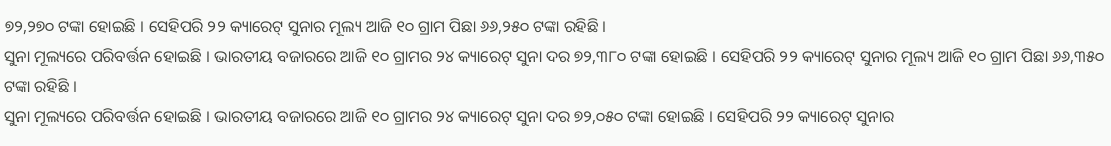୭୨,୨୭୦ ଟଙ୍କା ହୋଇଛି । ସେହିପରି ୨୨ କ୍ୟାରେଟ୍ ସୁନାର ମୂଲ୍ୟ ଆଜି ୧୦ ଗ୍ରାମ ପିଛା ୬୬,୨୫୦ ଟଙ୍କା ରହିଛି ।
ସୁନା ମୂଲ୍ୟରେ ପରିବର୍ତ୍ତନ ହୋଇଛି । ଭାରତୀୟ ବଜାରରେ ଆଜି ୧୦ ଗ୍ରାମର ୨୪ କ୍ୟାରେଟ୍ ସୁନା ଦର ୭୨,୩୮୦ ଟଙ୍କା ହୋଇଛି । ସେହିପରି ୨୨ କ୍ୟାରେଟ୍ ସୁନାର ମୂଲ୍ୟ ଆଜି ୧୦ ଗ୍ରାମ ପିଛା ୬୬,୩୫୦ ଟଙ୍କା ରହିଛି ।
ସୁନା ମୂଲ୍ୟରେ ପରିବର୍ତ୍ତନ ହୋଇଛି । ଭାରତୀୟ ବଜାରରେ ଆଜି ୧୦ ଗ୍ରାମର ୨୪ କ୍ୟାରେଟ୍ ସୁନା ଦର ୭୨,୦୫୦ ଟଙ୍କା ହୋଇଛି । ସେହିପରି ୨୨ କ୍ୟାରେଟ୍ ସୁନାର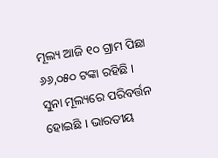ମୂଲ୍ୟ ଆଜି ୧୦ ଗ୍ରାମ ପିଛା ୬୬,୦୫୦ ଟଙ୍କା ରହିଛି ।
ସୁନା ମୂଲ୍ୟରେ ପରିବର୍ତ୍ତନ ହୋଇଛି । ଭାରତୀୟ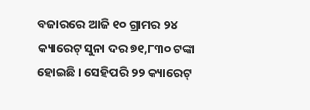ବଜାରରେ ଆଜି ୧୦ ଗ୍ରାମର ୨୪ କ୍ୟାରେଟ୍ ସୁନା ଦର ୭୧,୮୩୦ ଟଙ୍କା ହୋଇଛି । ସେହିପରି ୨୨ କ୍ୟାରେଟ୍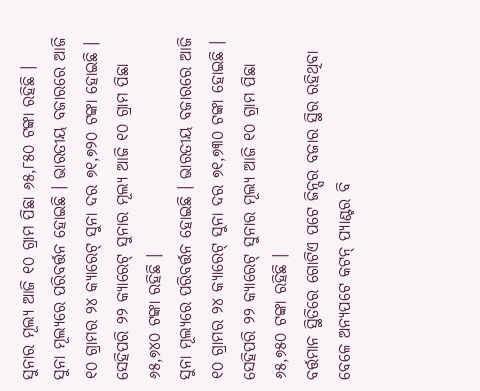ସୁନାର ମୂଲ୍ୟ ଆଜି ୧୦ ଗ୍ରାମ ପିଛା ୬୫,୮୫୦ ଟଙ୍କା ରହିଛି ।
ସୁନା ମୂଲ୍ୟରେ ପରିବର୍ତ୍ତନ ହୋଇଛି । ଭାରତୀୟ ବଜାରରେ ଆଜି ୧୦ ଗ୍ରାମର ୨୪ କ୍ୟାରେଟ୍ ସୁନା ଦର ୭୧,୭୨୦ ଟଙ୍କା ହୋଇଛି । ସେହିପରି ୨୨ କ୍ୟାରେଟ୍ ସୁନାର ମୂଲ୍ୟ ଆଜି ୧୦ ଗ୍ରାମ ପିଛା ୬୫,୭୪୦ ଟଙ୍କା ରହିଛି ।
ସୁନା ମୂଲ୍ୟରେ ପରିବର୍ତ୍ତନ ହୋଇଛି । ଭାରତୀୟ ବଜାରରେ ଆଜି ୧୦ ଗ୍ରାମର ୨୪ କ୍ୟାରେଟ୍ ସୁନା ଦର ୭୧,୭୩୦ ଟଙ୍କା ହୋଇଛି । ସେହିପରି ୨୨ କ୍ୟାରେଟ୍ ସୁନାର ମୂଲ୍ୟ ଆଜି ୧୦ ଗ୍ରାମ ପିଛା ୬୫,୭୫୦ ଟଙ୍କା ରହିଛି ।
ବର୍ତ୍ତମାନ ସ୍ଥିତିରେ ଗୋଟିଏ ପଟେ ଜିନ୍ସର ବଜାର ସ୍ଥିର ରହିଥିବା ବେଳେ ଅନ୍ୟପଟେ କଟନ୍ ପ୍ୟାଣ୍ଟର ବି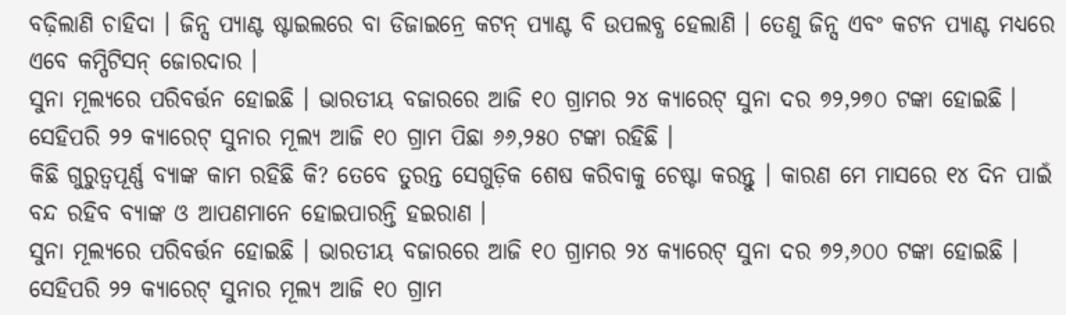ବଢ଼ିଲାଣି ଚାହିଦା । ଜିନ୍ସ ପ୍ୟାଣ୍ଟ ଷ୍ଟାଇଲରେ ବା ଡିଜାଇନ୍ରେ କଟନ୍ ପ୍ୟାଣ୍ଟ ବି ଉପଲବ୍ଧ ହେଲାଣି । ତେଣୁ ଜିନ୍ସ ଏବଂ କଟନ ପ୍ୟାଣ୍ଟ ମଧ୍ୟରେ ଏବେ କମ୍ପିଟିସନ୍ ଜୋରଦାର ।
ସୁନା ମୂଲ୍ୟରେ ପରିବର୍ତ୍ତନ ହୋଇଛି । ଭାରତୀୟ ବଜାରରେ ଆଜି ୧୦ ଗ୍ରାମର ୨୪ କ୍ୟାରେଟ୍ ସୁନା ଦର ୭୨,୨୭୦ ଟଙ୍କା ହୋଇଛି । ସେହିପରି ୨୨ କ୍ୟାରେଟ୍ ସୁନାର ମୂଲ୍ୟ ଆଜି ୧୦ ଗ୍ରାମ ପିଛା ୬୬,୨୫୦ ଟଙ୍କା ରହିଛି ।
କିଛି ଗୁରୁତ୍ୱପୂର୍ଣ୍ଣ ବ୍ୟାଙ୍କ କାମ ରହିଛି କି? ତେବେ ତୁରନ୍ତ ସେଗୁଡ଼ିକ ଶେଷ କରିବାକୁ ଚେଷ୍ଟା କରନ୍ତୁ । କାରଣ ମେ ମାସରେ ୧୪ ଦିନ ପାଇଁ ବନ୍ଦ ରହିବ ବ୍ୟାଙ୍କ ଓ ଆପଣମାନେ ହୋଇପାରନ୍ତି ହଇରାଣ ।
ସୁନା ମୂଲ୍ୟରେ ପରିବର୍ତ୍ତନ ହୋଇଛି । ଭାରତୀୟ ବଜାରରେ ଆଜି ୧୦ ଗ୍ରାମର ୨୪ କ୍ୟାରେଟ୍ ସୁନା ଦର ୭୨,୬୦୦ ଟଙ୍କା ହୋଇଛି । ସେହିପରି ୨୨ କ୍ୟାରେଟ୍ ସୁନାର ମୂଲ୍ୟ ଆଜି ୧୦ ଗ୍ରାମ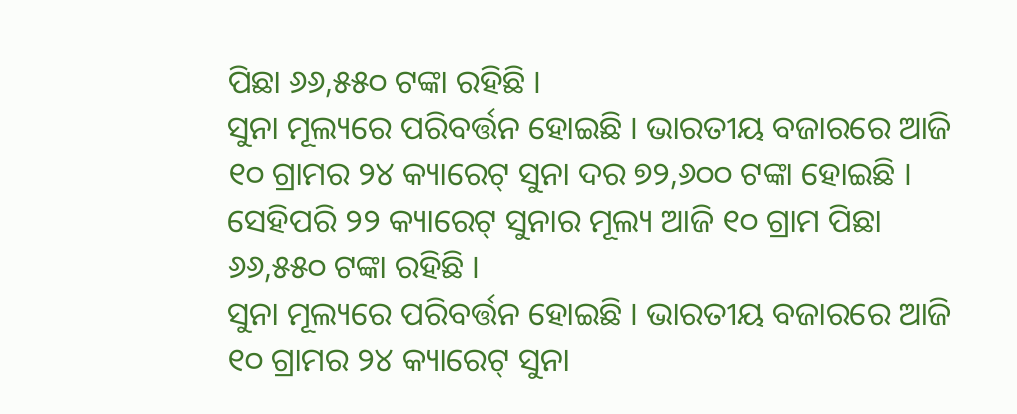ପିଛା ୬୬,୫୫୦ ଟଙ୍କା ରହିଛି ।
ସୁନା ମୂଲ୍ୟରେ ପରିବର୍ତ୍ତନ ହୋଇଛି । ଭାରତୀୟ ବଜାରରେ ଆଜି ୧୦ ଗ୍ରାମର ୨୪ କ୍ୟାରେଟ୍ ସୁନା ଦର ୭୨,୬୦୦ ଟଙ୍କା ହୋଇଛି । ସେହିପରି ୨୨ କ୍ୟାରେଟ୍ ସୁନାର ମୂଲ୍ୟ ଆଜି ୧୦ ଗ୍ରାମ ପିଛା ୬୬,୫୫୦ ଟଙ୍କା ରହିଛି ।
ସୁନା ମୂଲ୍ୟରେ ପରିବର୍ତ୍ତନ ହୋଇଛି । ଭାରତୀୟ ବଜାରରେ ଆଜି ୧୦ ଗ୍ରାମର ୨୪ କ୍ୟାରେଟ୍ ସୁନା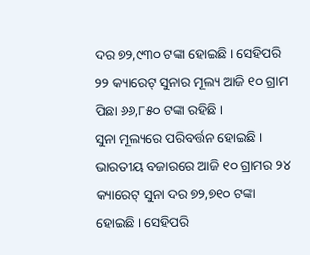ଦର ୭୨,୯୩୦ ଟଙ୍କା ହୋଇଛି । ସେହିପରି ୨୨ କ୍ୟାରେଟ୍ ସୁନାର ମୂଲ୍ୟ ଆଜି ୧୦ ଗ୍ରାମ ପିଛା ୬୬,୮୫୦ ଟଙ୍କା ରହିଛି ।
ସୁନା ମୂଲ୍ୟରେ ପରିବର୍ତ୍ତନ ହୋଇଛି । ଭାରତୀୟ ବଜାରରେ ଆଜି ୧୦ ଗ୍ରାମର ୨୪ କ୍ୟାରେଟ୍ ସୁନା ଦର ୭୨,୭୧୦ ଟଙ୍କା ହୋଇଛି । ସେହିପରି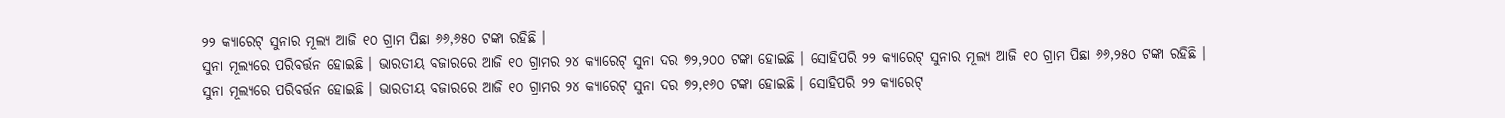୨୨ କ୍ୟାରେଟ୍ ସୁନାର ମୂଲ୍ୟ ଆଜି ୧୦ ଗ୍ରାମ ପିଛା ୬୬,୬୫୦ ଟଙ୍କା ରହିଛି ।
ସୁନା ମୂଲ୍ୟରେ ପରିବର୍ତ୍ତନ ହୋଇଛି । ଭାରତୀୟ ବଜାରରେ ଆଜି ୧୦ ଗ୍ରାମର ୨୪ କ୍ୟାରେଟ୍ ସୁନା ଦର ୭୨,୨୦୦ ଟଙ୍କା ହୋଇଛି । ସୋହିପରି ୨୨ କ୍ୟାରେଟ୍ ସୁନାର ମୂଲ୍ୟ ଆଜି ୧୦ ଗ୍ରାମ ପିଛା ୬୬,୨୫୦ ଟଙ୍କା ରହିଛି ।
ସୁନା ମୂଲ୍ୟରେ ପରିବର୍ତ୍ତନ ହୋଇଛି । ଭାରତୀୟ ବଜାରରେ ଆଜି ୧୦ ଗ୍ରାମର ୨୪ କ୍ୟାରେଟ୍ ସୁନା ଦର ୭୨,୧୬୦ ଟଙ୍କା ହୋଇଛି । ସୋହିପରି ୨୨ କ୍ୟାରେଟ୍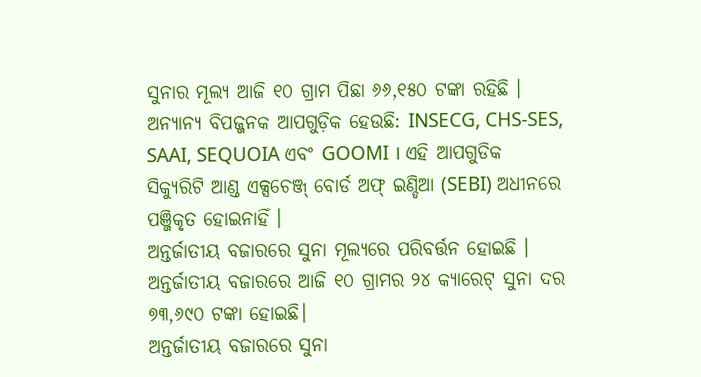ସୁନାର ମୂଲ୍ୟ ଆଜି ୧୦ ଗ୍ରାମ ପିଛା ୬୬,୧୫୦ ଟଙ୍କା ରହିଛି ।
ଅନ୍ୟାନ୍ୟ ବିପଜ୍ଜନକ ଆପଗୁଡ଼ିକ ହେଉଛି: INSECG, CHS-SES, SAAI, SEQUOIA ଏବଂ GOOMI । ଏହି ଆପଗୁଡିକ ସିକ୍ୟୁରିଟି ଆଣ୍ଡ ଏକ୍ସଚେଞ୍ଜ୍ ବୋର୍ଡ ଅଫ୍ ଇଣ୍ଡିଆ (SEBI) ଅଧୀନରେ ପଞ୍ଜିକୃତ ହୋଇନାହିଁ ।
ଅନ୍ତର୍ଜାତୀୟ ବଜାରରେ ସୁନା ମୂଲ୍ୟରେ ପରିବର୍ତ୍ତନ ହୋଇଛି । ଅନ୍ତର୍ଜାତୀୟ ବଜାରରେ ଆଜି ୧୦ ଗ୍ରାମର ୨୪ କ୍ୟାରେଟ୍ ସୁନା ଦର ୭୩,୬୯୦ ଟଙ୍କା ହୋଇଛି।
ଅନ୍ତର୍ଜାତୀୟ ବଜାରରେ ସୁନା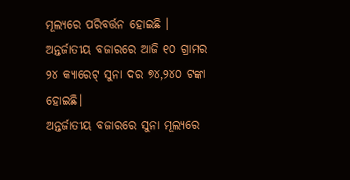ମୂଲ୍ୟରେ ପରିବର୍ତ୍ତନ ହୋଇଛି । ଅନ୍ତର୍ଜାତୀୟ ବଜାରରେ ଆଜି ୧୦ ଗ୍ରାମର ୨୪ କ୍ୟାରେଟ୍ ସୁନା ଦର ୭୪,୨୪୦ ଟଙ୍କା ହୋଇଛି।
ଅନ୍ତର୍ଜାତୀୟ ବଜାରରେ ସୁନା ମୂଲ୍ୟରେ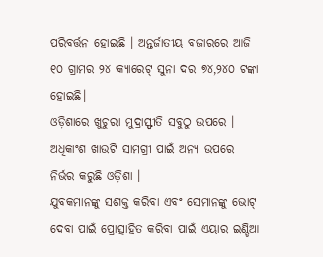ପରିବର୍ତ୍ତନ ହୋଇଛି । ଅନ୍ତର୍ଜାତୀୟ ବଜାରରେ ଆଜି ୧୦ ଗ୍ରାମର ୨୪ କ୍ୟାରେଟ୍ ସୁନା ଦର ୭୪,୨୪୦ ଟଙ୍କା ହୋଇଛି।
ଓଡ଼ିଶାରେ ଖୁଚୁରା ମୁଦ୍ରାସ୍ଫୀତି ସବୁଠୁ ଉପରେ । ଅଧିକାଂଶ ଖାଉଟି ସାମଗ୍ରୀ ପାଇଁ ଅନ୍ୟ ଉପରେ ନିର୍ଭର କରୁଛି ଓଡ଼ିଶା ।
ଯୁବକମାନଙ୍କୁ ସଶକ୍ତ କରିବା ଏବଂ ସେମାନଙ୍କୁ ଭୋଟ୍ ଦେବା ପାଇଁ ପ୍ରୋତ୍ସାହିତ କରିବା ପାଇଁ ଏୟାର ଇଣ୍ଡିଆ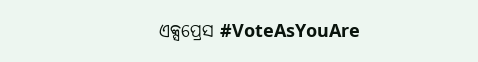ଏକ୍ସପ୍ରେସ #VoteAsYouAre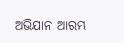ଅଭିଯାନ ଆରମ୍ଭ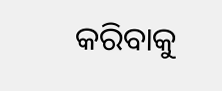କରିବାକୁ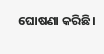ଘୋଷଣା କରିଛି।